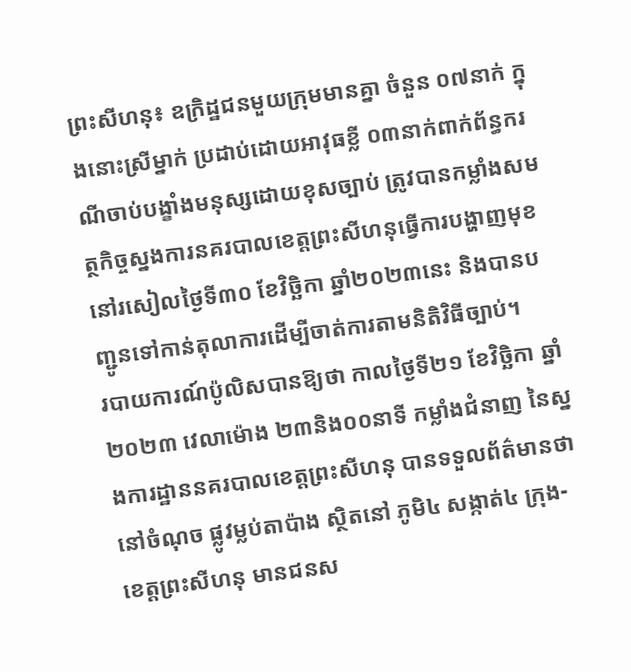ព្រះសីហនុ៖ ឧក្រិដ្ឋជនមួយក្រុមមានគ្នា ចំនួន ០៧នាក់ ក្នុងនោះស្រីម្នាក់ ប្រដាប់ដោយអាវុធខ្លី ០៣នាក់ពាក់ព័ន្ធករណីចាប់បង្ខាំងមនុស្សដោយខុសច្បាប់ ត្រូវបានកម្លាំងសមត្ថកិច្ចស្នងការនគរបាលខេត្តព្រះសីហនុធ្វើការបង្ហាញមុខ នៅរសៀលថ្ងៃទី៣០ ខែវិច្ឆិកា ឆ្នាំ២០២៣នេះ និងបានបញ្ជូនទៅកាន់តុលាការដើម្បីចាត់ការតាមនិតិវិធីច្បាប់។
របាយការណ៍ប៉ូលិសបានឱ្យថា កាលថ្ងៃទី២១ ខែវិច្ឆិកា ឆ្នាំ២០២៣ វេលាម៉ោង ២៣និង០០នាទី កម្លាំងជំនាញ នៃស្នងការដ្ឋាននគរបាលខេត្តព្រះសីហនុ បានទទួលព័ត៌មានថា នៅចំណុច ផ្លូវម្លប់តាប៉ាង ស្ថិតនៅ ភូមិ៤ សង្កាត់៤ ក្រុង-ខេត្តព្រះសីហនុ មានជនស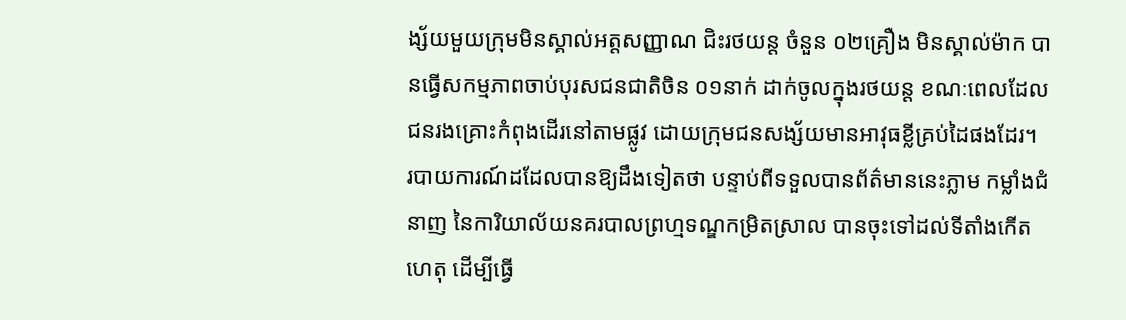ង្ស័យមួយក្រុមមិនស្គាល់អត្តសញ្ញាណ ជិះរថយន្ត ចំនួន ០២គ្រឿង មិនស្គាល់ម៉ាក បានធ្វើសកម្មភាពចាប់បុរសជនជាតិចិន ០១នាក់ ដាក់ចូលក្នុងរថយន្ត ខណៈពេលដែលជនរងគ្រោះកំពុងដើរនៅតាមផ្លូវ ដោយក្រុមជនសង្ស័យមានអាវុធខ្លីគ្រប់ដៃផងដែរ។
របាយការណ៍ដដែលបានឱ្យដឹងទៀតថា បន្ទាប់ពីទទួលបានព័ត៌មាននេះភ្លាម កម្លាំងជំនាញ នៃការិយាល័យនគរបាលព្រហ្មទណ្ឌកម្រិតស្រាល បានចុះទៅដល់ទីតាំងកើតហេតុ ដើម្បីធ្វើ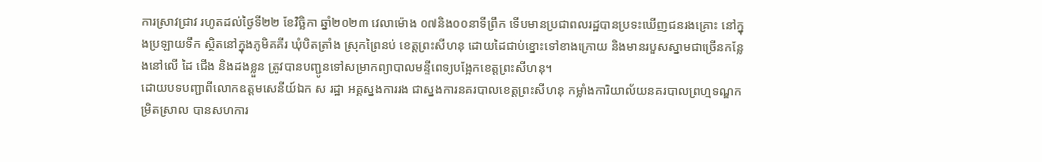ការស្រាវជ្រាវ រហូតដល់ថ្ងៃទី២២ ខែវិច្ឆិកា ឆ្នាំ២០២៣ វេលាម៉ោង ០៧និង០០នាទីព្រឹក ទើបមានប្រជាពលរដ្ឋបានប្រទះឃើញជនរងគ្រោះ នៅក្នុងប្រឡាយទឹក ស្ថិតនៅក្នុងភូមិគគីរ ឃុំបិតត្រាំង ស្រុកព្រៃនប់ ខេត្តព្រះសីហនុ ដោយដៃជាប់ខ្នោះទៅខាងក្រោយ និងមានរបួសស្នាមជាច្រើនកន្លែងនៅលើ ដៃ ជើង និងដងខ្លួន ត្រូវបានបញ្ជូនទៅសម្រាកព្យាបាលមន្ទីពេទ្យបង្អែកខេត្តព្រះសីហនុ។
ដោយបទបញ្ជាពីលោកឧត្តមសេនីយ៍ឯក ស រដ្ឋា អគ្គស្នងការរង ជាស្នងការនគរបាលខេត្តព្រះសីហនុ កម្លាំងការិយាល័យនគរបាលព្រហ្មទណ្ឌកម្រិតស្រាល បានសហការ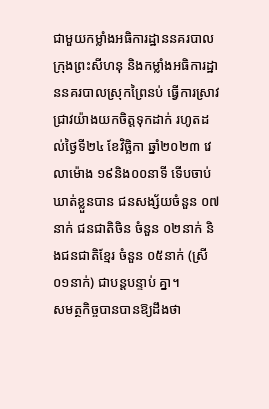ជាមួយកម្លាំងអធិការដ្ឋាននគរបាលក្រុងព្រះសីហនុ និងកម្លាំងអធិការដ្ឋាននគរបាលស្រុកព្រៃនប់ ធ្វើការស្រាវជ្រាវយ៉ាងយកចិត្តទុកដាក់ រហូតដល់ថ្ងៃទី២៤ ខែវិច្ឆិកា ឆ្នាំ២០២៣ វេលាម៉ោង ១៩និង០០នាទី ទើបចាប់ឃាត់ខ្លួនបាន ជនសង្ស័យចំនួន ០៧នាក់ ជនជាតិចិន ចំនួន ០២នាក់ និងជនជាតិខ្មែរ ចំនួន ០៥នាក់ (ស្រី០១នាក់) ជាបន្តបន្ទាប់ គ្នា។
សមត្ថកិច្ចបានបានឱ្យដឹងថា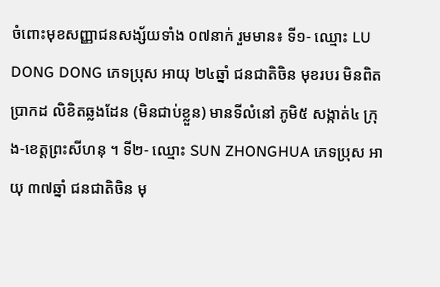ចំពោះមុខសញ្ញាជនសង្ស័យទាំង ០៧នាក់ រួមមាន៖ ទី១- ឈ្មោះ LU DONG DONG ភេទប្រុស អាយុ ២៤ឆ្នាំ ជនជាតិចិន មុខរបរ មិនពិតប្រាកដ លិខិតឆ្លងដែន (មិនជាប់ខ្លួន) មានទីលំនៅ ភូមិ៥ សង្កាត់៤ ក្រុង-ខេត្តព្រះសីហនុ ។ ទី២- ឈ្មោះ SUN ZHONGHUA ភេទប្រុស អាយុ ៣៧ឆ្នាំ ជនជាតិចិន មុ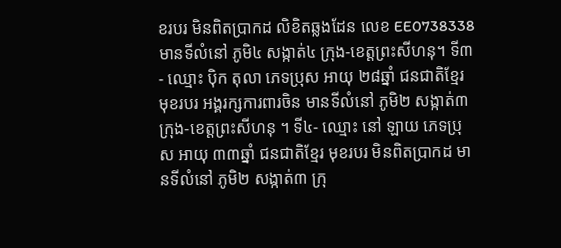ខរបរ មិនពិតប្រាកដ លិខិតឆ្លងដែន លេខ EE0738338 មានទីលំនៅ ភូមិ៤ សង្កាត់៤ ក្រុង-ខេត្តព្រះសីហនុ។ ទី៣- ឈ្មោះ ប៉ិក តុលា ភេទប្រុស អាយុ ២៨ឆ្នាំ ជនជាតិខ្មែរ មុខរបរ អង្គរក្សការពារចិន មានទីលំនៅ ភូមិ២ សង្កាត់៣ ក្រុង-ខេត្តព្រះសីហនុ ។ ទី៤- ឈ្មោះ នៅ ឡាយ ភេទប្រុស អាយុ ៣៣ឆ្នាំ ជនជាតិខ្មែរ មុខរបរ មិនពិតប្រាកដ មានទីលំនៅ ភូមិ២ សង្កាត់៣ ក្រុ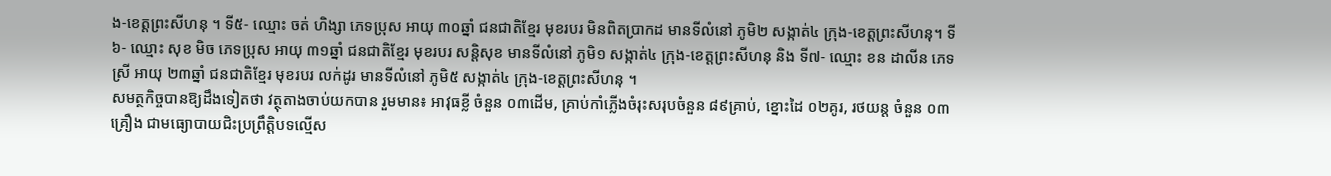ង-ខេត្តព្រះសីហនុ ។ ទី៥- ឈ្មោះ ចត់ ហិង្សា ភេទប្រុស អាយុ ៣០ឆ្នាំ ជនជាតិខ្មែរ មុខរបរ មិនពិតប្រាកដ មានទីលំនៅ ភូមិ២ សង្កាត់៤ ក្រុង-ខេត្តព្រះសីហនុ។ ទី៦- ឈ្មោះ សុខ មិច ភេទប្រុស អាយុ ៣១ឆ្នាំ ជនជាតិខ្មែរ មុខរបរ សន្តិសុខ មានទីលំនៅ ភូមិ១ សង្កាត់៤ ក្រុង-ខេត្តព្រះសីហនុ និង ទី៧- ឈ្មោះ ខន ដាលីន ភេទស្រី អាយុ ២៣ឆ្នាំ ជនជាតិខ្មែរ មុខរបរ លក់ដូរ មានទីលំនៅ ភូមិ៥ សង្កាត់៤ ក្រុង-ខេត្តព្រះសីហនុ ។
សមត្ថកិច្ចបានឱ្យដឹងទៀតថា វត្ថុតាងចាប់យកបាន រួមមាន៖ អាវុធខ្លី ចំនួន ០៣ដើម, គ្រាប់កាំភ្លើងចំរុះសរុបចំនួន ៨៩គ្រាប់, ខ្នោះដៃ ០២គូរ, រថយន្ត ចំនួន ០៣គ្រឿង ជាមធ្យោបាយជិះប្រព្រឹត្តិបទល្មើស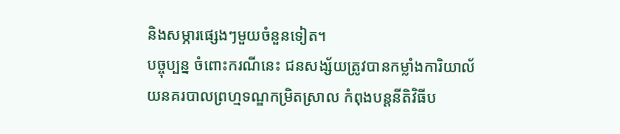និងសម្ភារផ្សេងៗមួយចំនួនទៀត។
បច្ចុប្បន្ន ចំពោះករណីនេះ ជនសង្ស័យត្រូវបានកម្លាំងការិយាល័យនគរបាលព្រហ្មទណ្ឌកម្រិតស្រាល កំពុងបន្តនីតិវិធីប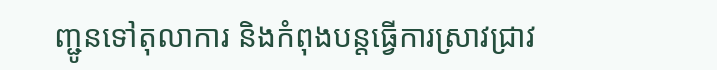ញ្ជូនទៅតុលាការ និងកំពុងបន្តធ្វើការស្រាវជ្រាវ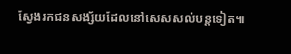ស្វែងរកជនសង្ស័យដែលនៅសេសសល់បន្តទៀត៕